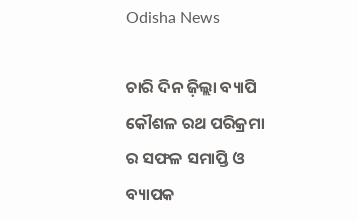Odisha News

ଚାରି ଦିନ ଜ଼ିଲ୍ଲା ବ୍ୟାପି କୌଶଳ ରଥ ପରିକ୍ରମା ର ସଫଳ ସମାପ୍ତି ଓ ବ୍ୟାପକ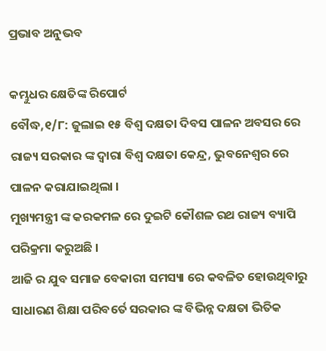ପ୍ରଭାବ ଅନୁଭବ

କମ୍ଭୁଧର କ୍ଷେତିଙ୍କ ରିପୋର୍ଟ
ବୌଦ୍ଧ,୧/୮: ଜୁଲାଇ ୧୫ ବିଶ୍ୱ ଦକ୍ଷତା ଦିବସ ପାଳନ ଅବସର ରେ ରାଜ୍ୟ ସରକାର ଙ୍କ ଦ୍ୱାରା ବିଶ୍ୱ ଦକ୍ଷତା କେନ୍ଦ୍ର, ଭୁବନେଶ୍ୱର ରେ ପାଳନ କରାଯାଇଥିଲା ।
ମୁଖ୍ୟମନ୍ତ୍ରୀ ଙ୍କ କରକମଳ ରେ ଦୁଇଟି କୌଶଳ ରଥ ରାଜ୍ୟ ବ୍ୟାପି ପରିକ୍ରମା କରୁଅଛି ।
ଆଜି ର ଯୁବ ସମାଜ ବେକାରୀ ସମସ୍ୟା ରେ କବଳିତ ହୋଉଥିବାରୁ ସାଧାରଣ ଶିକ୍ଷା ପରିବର୍ତେ ସରକାର ଙ୍କ ବିଭିନ୍ନ ଦକ୍ଷତା ଭିତିକ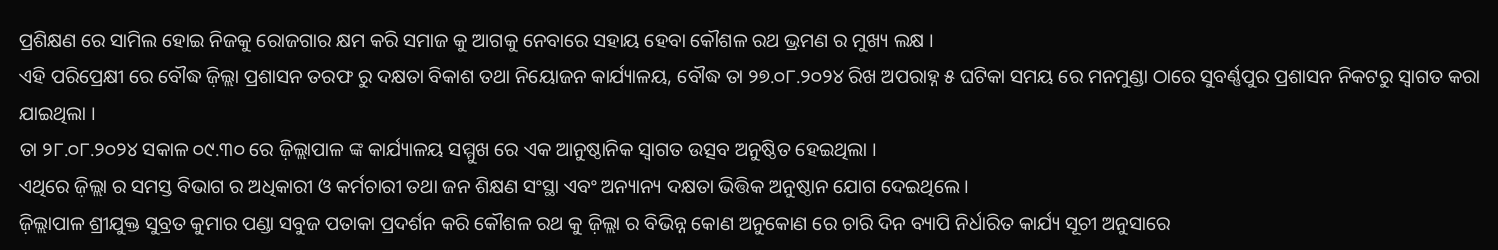ପ୍ରଶିକ୍ଷଣ ରେ ସାମିଲ ହୋଇ ନିଜକୁ ରୋଜଗାର କ୍ଷମ କରି ସମାଜ କୁ ଆଗକୁ ନେବାରେ ସହାୟ ହେବା କୌଶଳ ରଥ ଭ୍ରମଣ ର ମୁଖ୍ୟ ଲକ୍ଷ ।
ଏହି ପରିପ୍ରେକ୍ଷୀ ରେ ବୌଦ୍ଧ ଜ଼ିଲ୍ଲା ପ୍ରଶାସନ ତରଫ ରୁ ଦକ୍ଷତା ବିକାଶ ତଥା ନିୟୋଜନ କାର୍ଯ୍ୟାଳୟ, ବୌଦ୍ଧ ତା ୨୭.୦୮.୨୦୨୪ ରିଖ ଅପରାହ୍ନ ୫ ଘଟିକା ସମୟ ରେ ମନମୁଣ୍ଡା ଠାରେ ସୁବର୍ଣ୍ଣପୁର ପ୍ରଶାସନ ନିକଟରୁ ସ୍ୱାଗତ କରା ଯାଇଥିଲା ।
ତା ୨୮.୦୮.୨୦୨୪ ସକାଳ ୦୯.୩୦ ରେ ଜ଼ିଲ୍ଲାପାଳ ଙ୍କ କାର୍ଯ୍ୟାଳୟ ସମ୍ମୁଖ ରେ ଏକ ଆନୁଷ୍ଠାନିକ ସ୍ୱାଗତ ଉତ୍ସବ ଅନୁଷ୍ଠିତ ହେଇଥିଲା ।
ଏଥିରେ ଜ଼ିଲ୍ଲା ର ସମସ୍ତ ବିଭାଗ ର ଅଧିକାରୀ ଓ କର୍ମଚାରୀ ତଥା ଜନ ଶିକ୍ଷଣ ସଂସ୍ଥା ଏବଂ ଅନ୍ୟାନ୍ୟ ଦକ୍ଷତା ଭିତ୍ତିକ ଅନୁଷ୍ଠାନ ଯୋଗ ଦେଇଥିଲେ ।
ଜ଼ିଲ୍ଲାପାଳ ଶ୍ରୀଯୁକ୍ତ ସୁବ୍ରତ କୁମାର ପଣ୍ଡା ସବୁଜ ପତାକା ପ୍ରଦର୍ଶନ କରି କୌଶଳ ରଥ କୁ ଜ଼ିଲ୍ଲା ର ବିଭିନ୍ନ କୋଣ ଅନୁକୋଣ ରେ ଚାରି ଦିନ ବ୍ୟାପି ନିର୍ଧାରିତ କାର୍ଯ୍ୟ ସୂଚୀ ଅନୁସାରେ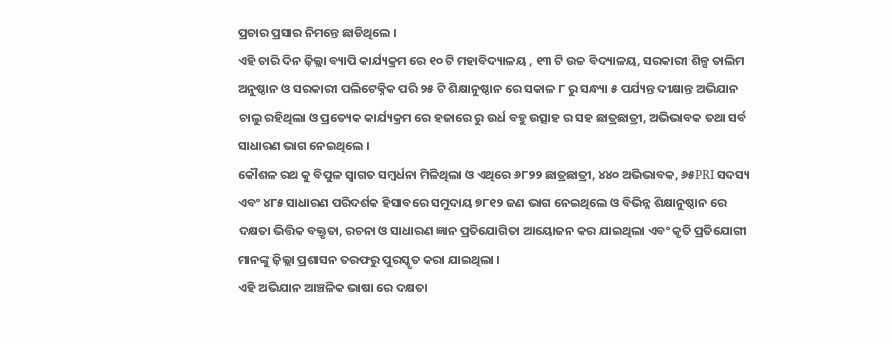ପ୍ରଚାର ପ୍ରସାର ନିମନ୍ତେ ଛାଡିଥିଲେ ।
ଏହି ଚାରି ଦିନ ଜ଼ିଲ୍ଲା ବ୍ୟାପି କାର୍ଯ୍ୟକ୍ରମ ରେ ୧୦ ଟି ମହାବିଦ୍ୟାଳୟ , ୧୩ ଟି ଉଚ୍ଚ ବିଦ୍ୟାଳୟ, ସରକାରୀ ଶିଳ୍ପ ତାଲିମ ଅନୁଷ୍ଠାନ ଓ ସରକାରୀ ପଲିଟେକ୍ନିକ ପରି ୨୫ ଟି ଶିକ୍ଷାନୁଷ୍ଠାନ ରେ ସକାଳ ୮ ରୁ ସନ୍ଧ୍ୟା ୫ ପର୍ଯ୍ୟନ୍ତ ଦୀକ୍ଷାନ୍ତ ଅଭିଯାନ ଚାଲୁ ରହିଥିଲା ଓ ପ୍ରତ୍ୟେକ କାର୍ଯ୍ୟକ୍ରମ ରେ ହଜାରେ ରୁ ଉର୍ଧ ବହୁ ଉତ୍ସାହ ର ସହ ଛାତ୍ରଛାତ୍ରୀ, ଅଭିଭାବକ ତଥା ସର୍ବ ସାଧାରଣ ଭାଗ ନେଇଥିଲେ ।
କୌଶଳ ରଥ କୁ ବିପୁଳ ସ୍ୱାଗତ ସମ୍ବର୍ଧନା ମିଳିଥିଲା ଓ ଏଥିରେ ୬୮୨୨ ଛାତ୍ରଛାତ୍ରୀ, ୪୪୦ ଅଭିଭାବକ, ୬୫PRI ସଦସ୍ୟ ଏବଂ ୪୮୫ ସାଧାରଣ ପରିଦର୍ଶକ ହିସାବରେ ସମୁଦାୟ ୭୮୧୨ ଜଣ ଭାଗ ନେଇଥିଲେ ଓ ବିଭିନ୍ନ ଶିକ୍ଷାନୁଷ୍ଠାନ ରେ ଦକ୍ଷତା ଭିତ୍ତିକ ବକ୍ତୃତା, ରଚନା ଓ ସାଧାରଣ ଜ୍ଞାନ ପ୍ରତିଯୋଗିତା ଆୟୋଜନ କର ଯାଇଥିଲା ଏବଂ କୃତି ପ୍ରତିଯୋଗୀ ମାନଙ୍କୁ ଜ଼ିଲ୍ଲା ପ୍ରଶାସନ ତରଫରୁ ପୁରସ୍କୃତ କରା ଯାଇଥିଲା ।
ଏହି ଅଭିଯାନ ଆଞ୍ଚଳିକ ଭାଷା ରେ ଦକ୍ଷତା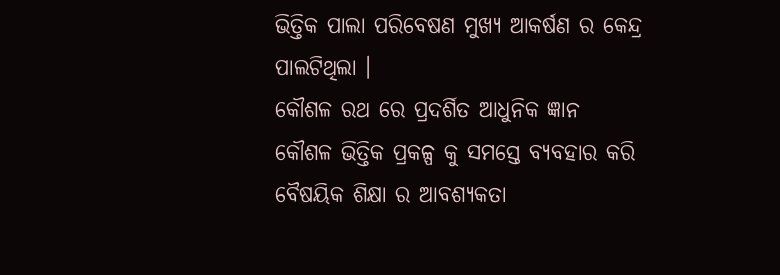ଭିତ୍ତିକ ପାଲା ପରିବେଷଣ ମୁଖ୍ୟ ଆକର୍ଷଣ ର କେନ୍ଦ୍ର ପାଲଟିଥିଲା ।
କୌଶଳ ରଥ ରେ ପ୍ରଦର୍ଶିତ ଆଧୁନିକ ଜ୍ଞାନ କୌଶଳ ଭିତ୍ତିକ ପ୍ରକଳ୍ପ କୁ ସମସ୍ତେ ବ୍ୟବହାର କରି ବୈଷୟିକ ଶିକ୍ଷା ର ଆବଶ୍ୟକତା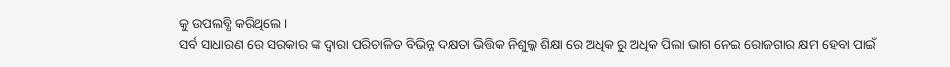କୁ ଉପଲବ୍ଧି କରିଥିଲେ ।
ସର୍ବ ସାଧାରଣ ରେ ସରକାର ଙ୍କ ଦ୍ୱାରା ପରିଚାଳିତ ବିଭିନ୍ନ ଦକ୍ଷତା ଭିତ୍ତିକ ନିଶୁଲ୍କ ଶିକ୍ଷା ରେ ଅଧିକ ରୁ ଅଧିକ ପିଲା ଭାଗ ନେଇ ରୋଜଗାର କ୍ଷମ ହେବା ପାଇଁ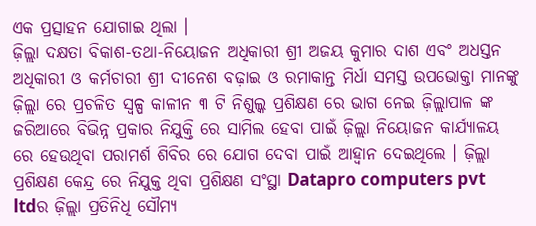ଏକ ପ୍ରତ୍ସାହନ ଯୋଗାଇ ଥିଲା ।
ଜ଼ିଲ୍ଲା ଦକ୍ଷତା ବିକାଶ-ତଥା-ନିୟୋଜନ ଅଧିକାରୀ ଶ୍ରୀ ଅଜୟ କୁମାର ଦାଶ ଏବଂ ଅଧସ୍ତନ ଅଧିକାରୀ ଓ କର୍ମଚାରୀ ଶ୍ରୀ ଦୀନେଶ ବଢ଼ାଇ ଓ ରମାକାନ୍ତ ମିର୍ଧା ସମସ୍ତ ଉପଭୋକ୍ତା ମାନଙ୍କୁ ଜ଼ିଲ୍ଲା ରେ ପ୍ରଚଳିତ ସ୍ୱଳ୍ପ କାଳୀନ ୩ ଟି ନିଶୁଲ୍କ ପ୍ରଶିକ୍ଷଣ ରେ ଭାଗ ନେଇ ଜ଼ିଲ୍ଲାପାଳ ଙ୍କ ଜରିଆରେ ବିଭିନ୍ନ ପ୍ରକାର ନିଯୁକ୍ତି ରେ ସାମିଲ ହେବା ପାଇଁ ଜ଼ିଲ୍ଲା ନିୟୋଜନ କାର୍ଯ୍ୟାଳୟ ରେ ହେଉଥିବା ପରାମର୍ଶ ଶିବିର ରେ ଯୋଗ ଦେବା ପାଇଁ ଆହ୍ୱାନ ଦେଇଥିଲେ । ଜ଼ିଲ୍ଲା ପ୍ରଶିକ୍ଷଣ କେନ୍ଦ୍ର ରେ ନିଯୁକ୍ତ ଥିବା ପ୍ରଶିକ୍ଷଣ ସଂସ୍ଥା Datapro computers pvt ltdର ଜ଼ିଲ୍ଲା ପ୍ରତିନିଧି ସୌମ୍ୟ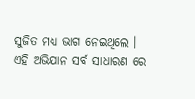ସୁଜିତ ମଧ୍ୟ ଭାଗ ନେଇଥିଲେ ।
ଏହି ଅଭିଯାନ ସର୍ବ ସାଧାରଣ ରେ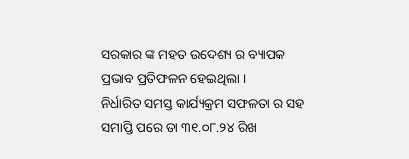ସରକାର ଙ୍କ ମହତ ଉଦେଶ୍ୟ ର ବ୍ୟାପକ ପ୍ରଭାବ ପ୍ରତିଫଳନ ହେଇଥିଲା ।
ନିର୍ଧାରିତ ସମସ୍ତ କାର୍ଯ୍ୟକ୍ରମ ସଫଳତା ର ସହ ସମାପ୍ତି ପରେ ତା ୩୧.୦୮.୨୪ ରିଖ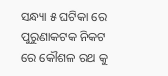ସନ୍ଧ୍ୟା ୫ ଘଟିକା ରେ ପୁରୁଣାକଟକ ନିକଟ ରେ କୌଶଳ ରଥ କୁ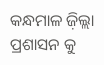କନ୍ଧମାଳ ଜ଼ିଲ୍ଲା ପ୍ରଶାସନ କୁ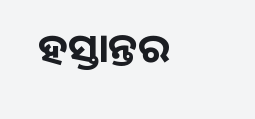ହସ୍ତାନ୍ତର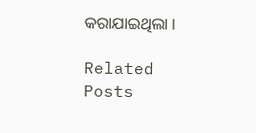କରାଯାଇଥିଲା ।

Related Posts